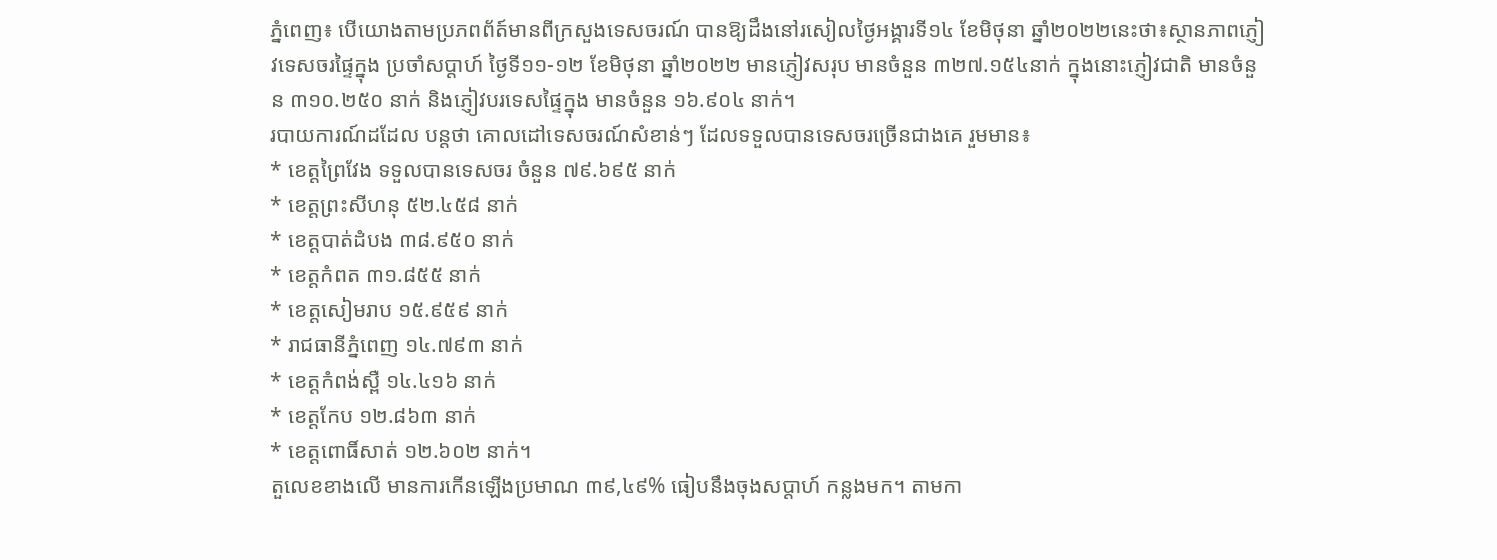ភ្នំពេញ៖ បេីយោងតាមប្រភពព័ត៍មានពីក្រសួងទេសចរណ៍ បានឱ្យដឹងនៅរសៀលថ្ងៃអង្គារទី១៤ ខែមិថុនា ឆ្នាំ២០២២នេះថា៖ស្ថានភាពភ្ញៀវទេសចរផ្ទៃក្នុង ប្រចាំសប្តាហ៍ ថ្ងៃទី១១-១២ ខែមិថុនា ឆ្នាំ២០២២ មានភ្ញៀវសរុប មានចំនួន ៣២៧.១៥៤នាក់ ក្នុងនោះភ្ញៀវជាតិ មានចំនួន ៣១០.២៥០ នាក់ និងភ្ញៀវបរទេសផ្ទៃក្នុង មានចំនួន ១៦.៩០៤ នាក់។
របាយការណ៍ដដែល បន្តថា គោលដៅទេសចរណ៍សំខាន់ៗ ដែលទទួលបានទេសចរច្រើនជាងគេ រួមមាន៖
* ខេត្តព្រៃវែង ទទួលបានទេសចរ ចំនួន ៧៩.៦៩៥ នាក់
* ខេត្តព្រះសីហនុ ៥២.៤៥៨ នាក់
* ខេត្តបាត់ដំបង ៣៨.៩៥០ នាក់
* ខេត្តកំពត ៣១.៨៥៥ នាក់
* ខេត្តសៀមរាប ១៥.៩៥៩ នាក់
* រាជធានីភ្នំពេញ ១៤.៧៩៣ នាក់
* ខេត្តកំពង់ស្ពឺ ១៤.៤១៦ នាក់
* ខេត្តកែប ១២.៨៦៣ នាក់
* ខេត្តពោធិ៍សាត់ ១២.៦០២ នាក់។
តួលេខខាងលើ មានការកើនឡើងប្រមាណ ៣៩,៤៩% ធៀបនឹងចុងសប្តាហ៍ កន្លងមក។ តាមកា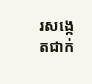រសង្កេតជាក់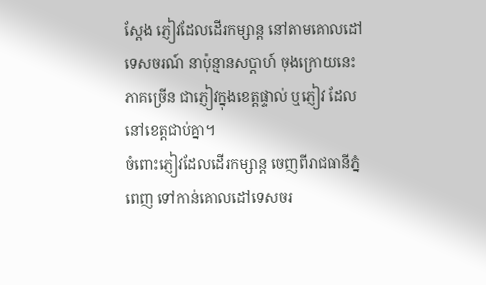ស្តែង ភ្ញៀវដែលដើរកម្សាន្ត នៅតាមគោលដៅទេសចរណ៍ នាប៉ុន្មានសប្តាហ៍ ចុងក្រោយនេះ ភាគច្រើន ជាភ្ញៀវក្នុងខេត្តផ្ទាល់ ឬភ្ញៀវ ដែលនៅខេត្តជាប់គ្នា។
ចំពោះភ្ញៀវដែលដើរកម្សាន្ត ចេញពីរាជធានីភ្នំពេញ ទៅកាន់គោលដៅទេសចរ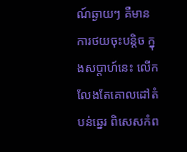ណ៍ឆ្ងាយៗ គឺមានការថយចុះបន្តិច ក្នុងសប្តាហ៍នេះ លើកលែងតែគោលដៅតំបន់ឆ្នេរ ពិសេសកំព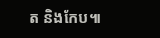ត និងកែប៕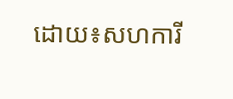ដោយ៖សហការី